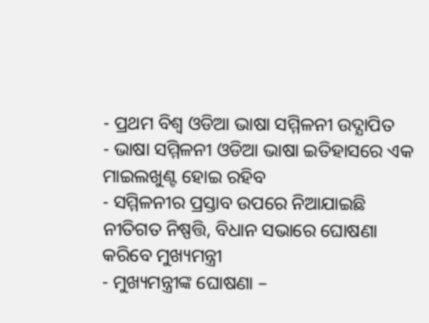- ପ୍ରଥମ ବିଶ୍ୱ ଓଡିଆ ଭାଷା ସମ୍ମିଳନୀ ଉଦ୍ଯାପିତ
- ଭାଷା ସମ୍ମିଳନୀ ଓଡିଆ ଭାଷା ଇତିହାସରେ ଏକ ମାଇଲଖୁଣ୍ଟ ହୋଇ ରହିବ
- ସମ୍ମିଳନୀର ପ୍ରସ୍ତାବ ଉପରେ ନିଆଯାଇଛି ନୀତିଗତ ନିଷ୍ପତ୍ତି, ବିଧାନ ସଭାରେ ଘୋଷଣା କରିବେ ମୁଖ୍ୟମନ୍ତ୍ରୀ
- ମୁଖ୍ୟମନ୍ତ୍ରୀଙ୍କ ଘୋଷଣା –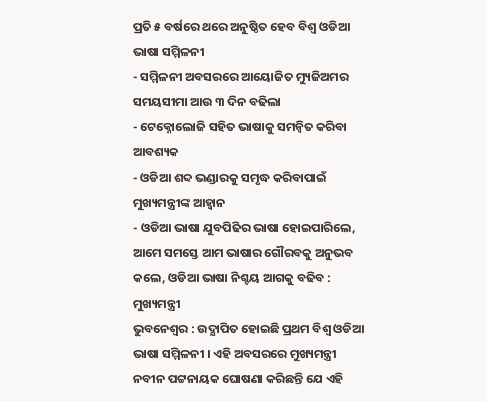ପ୍ରତି ୫ ବର୍ଷରେ ଥରେ ଅନୁଷ୍ଠିତ ହେବ ବିଶ୍ୱ ଓଡିଆ ଭାଷା ସମ୍ମିଳନୀ
- ସମ୍ମିଳନୀ ଅବସରରେ ଆୟୋଜିତ ମ୍ୟୁଜିଅମର ସମୟସୀମା ଆଉ ୩ ଦିନ ବଢିଲା
- ଟେକ୍ନୋଲୋଜି ସହିତ ଭାଷାକୁ ସମନ୍ୱିତ କରିବା ଆବଶ୍ୟକ
- ଓଡିଆ ଶବ୍ଦ ଭଣ୍ଡାରକୁ ସମୃଦ୍ଧ କରିବାପାଇଁ ମୁଖ୍ୟମନ୍ତ୍ରୀଙ୍କ ଆହ୍ୱାନ
- ଓଡିଆ ଭାଷା ଯୁବପିଢିର ଭାଷା ହୋଇପାରିଲେ, ଆମେ ସମସ୍ତେ ଆମ ଭାଷାର ଗୌରବକୁ ଅନୁଭବ କଲେ, ଓଡିଆ ଭାଷା ନିଶ୍ଚୟ ଆଗକୁ ବଢିବ : ମୁଖ୍ୟମନ୍ତ୍ରୀ
ଭୁବନେଶ୍ୱର : ଉଦ୍ଯାପିତ ହୋଇଛି ପ୍ରଥମ ବିଶ୍ୱ ଓଡିଆ ଭାଷା ସମ୍ମିଳନୀ । ଏହି ଅବସରରେ ମୁଖ୍ୟମନ୍ତ୍ରୀ ନବୀନ ପଟ୍ଟନାୟକ ଘୋଷଣା କରିଛନ୍ତି ଯେ ଏହି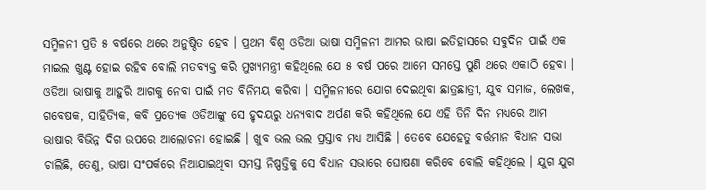ସମ୍ମିଳନୀ ପ୍ରତି ୫ ବର୍ଷରେ ଥରେ ଅନୁଷ୍ଠିତ ହେବ । ପ୍ରଥମ ବିଶ୍ୱ ଓଡିଆ ଭାଷା ସମ୍ମିଳନୀ ଆମର ଭାଷା ଇତିହାସରେ ସବୁଦିନ ପାଇଁ ଏକ ମାଇଲ ଖୁଣ୍ଟ ହୋଇ ରହିବ ବୋଲି ମତବ୍ୟକ୍ତ କରି ମୁଖ୍ୟମନ୍ତ୍ରୀ କହିଥିଲେ ଯେ ୫ ବର୍ଷ ପରେ ଆମେ ସମସ୍ତେ ପୁଣି ଥରେ ଏକାଠି ହେବା । ଓଡିଆ ଭାଷାକୁ ଆହୁରି ଆଗକୁ ନେବା ପାଇଁ ମତ ବିନିମୟ କରିବା । ସମ୍ମିଳନୀରେ ଯୋଗ ଦେଇଥିବା ଛାତ୍ରଛାତ୍ରୀ, ଯୁବ ସମାଜ, ଲେଖକ, ଗବେଷକ, ସାହିତ୍ୟିକ, କବି ପ୍ରତ୍ୟେକ ଓଡିଆଙ୍କୁ ସେ ହୃଦୟରୁ ଧନ୍ୟବାଦ ଅର୍ପଣ କରି କହିଥିଲେ ଯେ ଏହି ତିନି ଦିନ ମଧ୍ୟରେ ଆମ ଭାଷାର ବିଭିନ୍ନ ଦିଗ ଉପରେ ଆଲୋଚନା ହୋଇଛି । ଖୁବ ଭଲ ଭଲ ପ୍ରସ୍ତାବ ମଧ୍ୟ ଆସିଛି । ତେବେ ଯେହେତୁ ବର୍ତ୍ତମାନ ବିଧାନ ସଭା ଚାଲିଛି, ତେଣୁ, ଭାଷା ସଂପର୍କରେ ନିଆଯାଇଥିବା ସମସ୍ତ ନିଷ୍ପତ୍ତିକୁ ସେ ବିଧାନ ସଭାରେ ଘୋଷଣା କରିବେ ବୋଲି କହିଥିଲେ । ଯୁଗ ଯୁଗ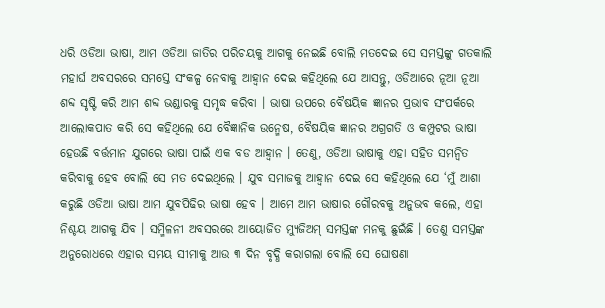ଧରି ଓଡିଆ ଭାଷା, ଆମ ଓଡିଆ ଜାତିର ପରିଚୟକୁ ଆଗକୁ ନେଇଛି ବୋଲି ମତଦେଇ ସେ ସମସ୍ତଙ୍କୁ ଗତକାଲି ମହାର୍ଘ ଅବସରରେ ସମସ୍ତେ ସଂକଳ୍ପ ନେବାକୁ ଆହ୍ୱାନ ଦେଇ କହିଥିଲେ ଯେ ଆସନ୍ତୁ, ଓଡିଆରେ ନୂଆ ନୂଆ ଶବ୍ଦ ସୃଷ୍ଟି କରି ଆମ ଶବ୍ଦ ଭଣ୍ଡାରକୁ ସମୃଦ୍ଧ କରିବା । ଭାଷା ଉପରେ ବୈଷୟିକ ଜ୍ଞାନର ପ୍ରଭାବ ସଂପର୍କରେ ଆଲୋକପାତ କରି ସେ କହିଥିଲେ ଯେ ବୈଜ୍ଞାନିକ ଉନ୍ମେଷ, ବୈଷୟିକ ଜ୍ଞାନର ଅଗ୍ରଗତି ଓ କମ୍ପୁଟର ଭାଷା ହେଉଛି ବର୍ତ୍ତମାନ ଯୁଗରେ ଭାଷା ପାଇଁ ଏକ ବଡ ଆହ୍ୱାନ । ତେଣୁ, ଓଡିଆ ଭାଷାକୁ ଏହା ସହିତ ସମନ୍ୱିତ କରିବାକୁ ହେବ ବୋଲି ସେ ମତ ଦେଇଥିଲେ । ଯୁବ ସମାଜକୁ ଆହ୍ୱାନ ଦେଇ ସେ କହିଥିଲେ ଯେ ‘ମୁଁ ଆଶା କରୁଛି ଓଡିଆ ଭାଷା ଆମ ଯୁବପିଢିର ଭାଷା ହେବ । ଆମେ ଆମ ଭାଷାର ଗୌରବକୁ ଅନୁଭବ କଲେ, ଏହା ନିଶ୍ଚୟ ଆଗକୁ ଯିବ । ସମ୍ମିଳନୀ ଅବସରରେ ଆୟୋଜିତ ମ୍ୟୁଜିଅମ୍ ସମସ୍ତଙ୍କ ମନକୁ ଛୁଇଁଛି । ତେଣୁ ସମସ୍ତଙ୍କ ଅନୁରୋଧରେ ଏହାର ସମୟ ସୀମାକୁ ଆଉ ୩ ଦିନ ବୃଦ୍ଧି କରାଗଲା ବୋଲି ସେ ଘୋଷଣା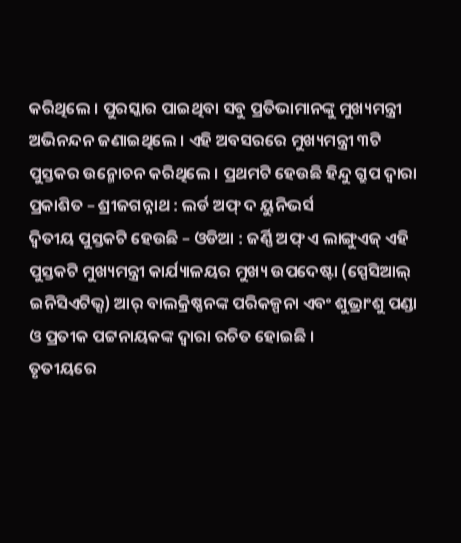କରିଥିଲେ । ପୁରସ୍କାର ପାଇଥିବା ସବୁ ପ୍ରତିଭାମାନଙ୍କୁ ମୁଖ୍ୟମନ୍ତ୍ରୀ ଅଭିନନ୍ଦନ ଜଣାଇଥିଲେ । ଏହି ଅବସରରେ ମୁଖ୍ୟମନ୍ତ୍ରୀ ୩ଟି ପୁସ୍ତକର ଉନ୍ମୋଚନ କରିଥିଲେ । ପ୍ରଥମଟି ହେଉଛି ହିନ୍ଦୁ ଗ୍ରୁପ ଦ୍ୱାରା ପ୍ରକାଶିତ – ଶ୍ରୀଜଗନ୍ନାଥ : ଲର୍ଡ ଅଫ୍ ଦ ୟୁନିଭର୍ସ
ଦ୍ୱିତୀୟ ପୁସ୍ତକଟି ହେଉଛି – ଓଡିଆ : ଜର୍ଣ୍ଣି ଅଫ୍ ଏ ଲାଙ୍ଗୁଏଜ୍ ଏହି ପୁସ୍ତକଟି ମୁଖ୍ୟମନ୍ତ୍ରୀ କାର୍ଯ୍ୟାଳୟର ମୁଖ୍ୟ ଉପଦେଷ୍ଟା (ସ୍ପେସିଆଲ୍ ଇନିସିଏଟିଭ୍ସ) ଆର୍ ବାଲକ୍ରିଷ୍ଣନଙ୍କ ପରିକଳ୍ପନା ଏବଂ ଶୁଭ୍ରାଂଶୁ ପଣ୍ଡା ଓ ପ୍ରତୀକ ପଟ୍ଟନାୟକଙ୍କ ଦ୍ୱାରା ରଚିତ ହୋଇଛି ।
ତୃତୀୟରେ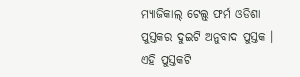ମ୍ୟାଜିକାଲ୍ ଟେଲ୍ସ୍ ଫର୍ମ ଓଡିଶା ପୁସ୍ତକର ଦୁଇଟି ଅନୁବାଦ ପୁସ୍ତକ । ଏହି ପୁସ୍ତକଟି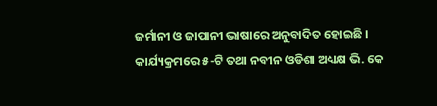ଜର୍ମାନୀ ଓ ଜାପାନୀ ଭାଷାରେ ଅନୁବାଦିତ ହୋଇଛି । କାର୍ଯ୍ୟକ୍ରମରେ ୫-ଟି ତଥା ନବୀନ ଓଡିଶା ଅଧ୍ୟକ୍ଷ ଭି. କେ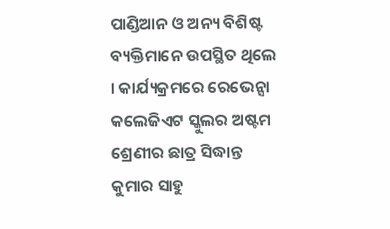ପାଣ୍ଡିଆନ ଓ ଅନ୍ୟ ବିଶିଷ୍ଟ ବ୍ୟକ୍ତିମାନେ ଉପସ୍ଥିତ ଥିଲେ । କାର୍ଯ୍ୟକ୍ରମରେ ରେଭେନ୍ସା କଲେଜିଏଟ ସ୍କୁଲର ଅଷ୍ଟମ ଶ୍ରେଣୀର ଛାତ୍ର ସିଦ୍ଧାନ୍ତ କୁମାର ସାହୁ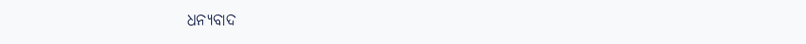ଧନ୍ୟବାଦ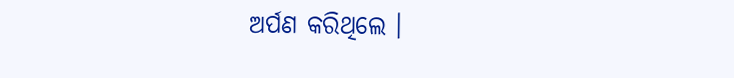ଅର୍ପଣ କରିଥିଲେ ।